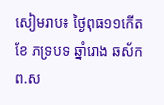សៀមរាប៖ ថ្ងៃពុធ១១កើត ខែ ភទ្របទ ឆ្នាំរោង ឆស័កព.ស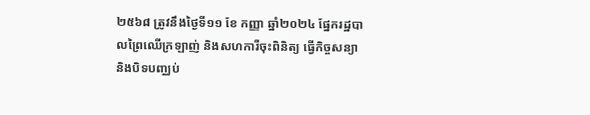២៥៦៨ ត្រូវនឹងថ្ងៃទី១១ ខែ កញ្ញា ឆ្នាំ២០២៤ ផ្នែករដ្ឋបាលព្រៃឈើក្រឡាញ់ និងសហការីចុះពិនិត្យ ធ្វើកិច្ចសន្យា និងបិទបញ្ឈប់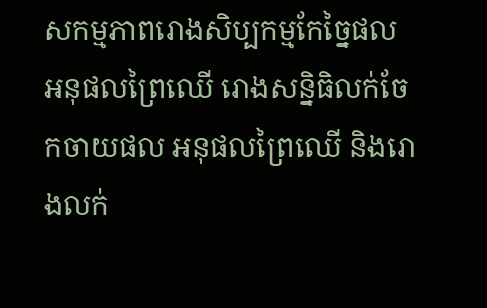សកម្មភាពរោងសិប្បកម្មកែច្នៃផល អនុផលព្រៃឈើ រោងសន្និធិលក់ចែកចាយផល អនុផលព្រៃឈើ និងរោងលក់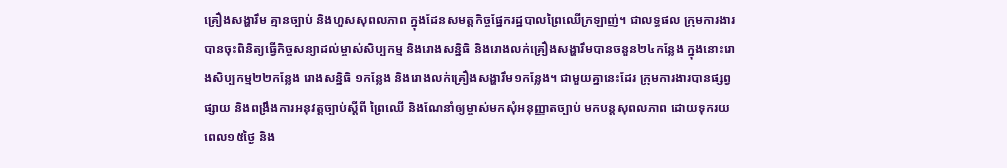គ្រឿងសង្ហារឹម គ្មានច្បាប់ និងហួសសុពលភាព ក្នុងដែនសមត្តកិច្ចផ្នែករដ្ឋបាលព្រៃឈើក្រឡាញ់។ ជាលទ្ធផល ក្រុមការងារបានចុះពិនិត្យធ្វើកិច្ចសន្យាដល់ម្ចាស់សិប្បកម្ម និងរោងសន្និធិ និងរោងលក់គ្រឿងសង្ហារឹមបានចនួន២៤កន្លែង ក្នុងនោះរោងសិប្បកម្ម២២កន្លែង រោងសន្និធិ ១កន្លែង និងរោងលក់គ្រឿងសង្ហារឹម១កន្លែង។ ជាមួយគ្នានេះដែរ ក្រុមការងារបានផ្សព្វផ្សាយ និងពង្រឹងការអនុវត្តច្បាប់ស្ដីពី ព្រៃឈើ និងណែនាំឲ្យម្ចាស់មកសុំអនុញ្ញាតច្បាប់ មកបន្តសុពលភាព ដោយទុករយពេល១៥ថ្ងៃ និង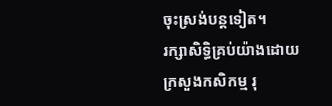ចុះស្រង់បន្តទៀត។
រក្សាសិទិ្ធគ្រប់យ៉ាងដោយ ក្រសួងកសិកម្ម រុ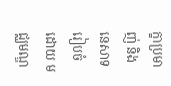ក្ខាប្រមាញ់ និងនេសាទ
រៀបចំដោយ មជ្ឈមណ្ឌ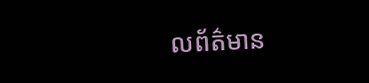លព័ត៌មាន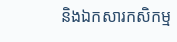និងឯកសារកសិកម្ម